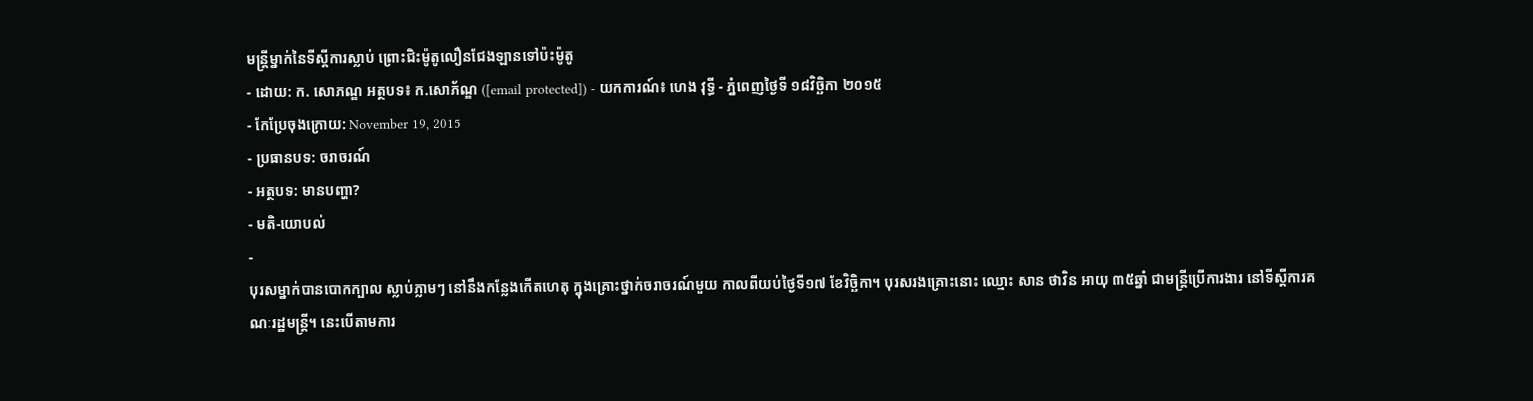មន្រ្តីម្នាក់នៃទីស្តីការស្លាប់ ព្រោះជិះម៉ូតូលឿនជែងឡានទៅប៉ះម៉ូតូ
- ដោយ: ក. សោភណ្ឌ អត្ថបទ៖ ក.សោភ័ណ្ឌ ([email protected]) - យកការណ៍៖ ហេង វុទ្ធី - ភ្នំពេញថ្ងៃទី ១៨វិច្ឆិកា ២០១៥
- កែប្រែចុងក្រោយ: November 19, 2015
- ប្រធានបទ: ចរាចរណ៍
- អត្ថបទ: មានបញ្ហា?
- មតិ-យោបល់
-
បុរសម្នាក់បានបោកក្បាល ស្លាប់ភ្លាមៗ នៅនឹងកន្លែងកើតហេតុ ក្នុងគ្រោះថ្នាក់ចរាចរណ៍មួយ កាលពីយប់ថ្ងៃទី១៧ ខែវិច្ឆិកា។ បុរសរងគ្រោះនោះ ឈ្មោះ សាន ថាវិន អាយុ ៣៥ឆ្នាំ ជាមន្ត្រីប្រើការងារ នៅទីស្តីការគណៈរដ្ឋមន្រ្តី។ នេះបើតាមការ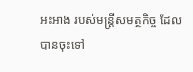អះអាង របស់មន្ត្រីសមត្ថកិច្ច ដែលបានចុះទៅ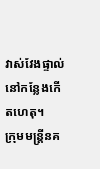វាស់វែងផ្ទាល់ នៅកន្លែងកើតហេតុ។
ក្រុមមន្ត្រីនគ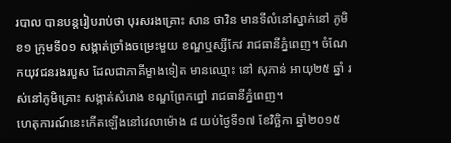របាល បានបន្តរៀបរាប់ថា បុរសរងគ្រោះ សាន ថាវិន មានទីលំនៅស្នាក់នៅ ភូមិខ១ ក្រុមទី០១ សង្កាត់ច្រាំងចម្រេះមួយ ខណ្ឌឬស្សីកែវ រាជធានីភ្នំពេញ។ ចំណែកយុវជនរងរបួស ដែលជាភាគីម្ខាងទៀត មានឈ្មោះ នៅ សុភាន់ អាយុ២៥ ឆ្នាំ រស់នៅភូមិគ្រោះ សង្កាត់សំរោង ខណ្ឌព្រែកព្នៅ រាជធានីភ្នំពេញ។
ហេតុការណ៍នេះកើតឡើងនៅវេលាម៉ោង ៨ យប់ថ្ងៃទី១៧ ខែវិច្ឆិកា ឆ្នាំ២០១៥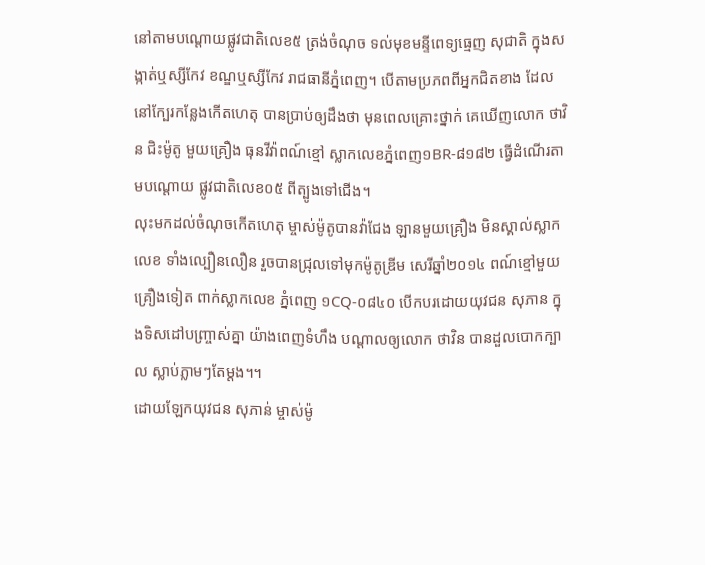នៅតាមបណ្តោយផ្លូវជាតិលេខ៥ ត្រង់ចំណុច ទល់មុខមន្ទីពេទ្យធ្មេញ សុជាតិ ក្នុងសង្កាត់ឬស្សីកែវ ខណ្ឌឬស្សីកែវ រាជធានីភ្នំពេញ។ បើតាមប្រភពពីអ្នកជិតខាង ដែលនៅក្បែរកន្លែងកើតហេតុ បានបា្រប់ឲ្យដឹងថា មុនពេលគ្រោះថ្នាក់ គេឃើញលោក ថាវិន ជិះម៉ូតូ មួយគ្រឿង ធុនវីវ៉ាពណ៍ខ្មៅ ស្លាកលេខភ្នំពេញ១BR-៨១៨២ ធ្វើដំណើរតាមបណ្តោយ ផ្លូវជាតិលេខ០៥ ពីត្បូងទៅជើង។
លុះមកដល់ចំណុចកើតហេតុ ម្ចាស់ម៉ូតូបានវ៉ាជែង ឡានមួយគ្រឿង មិនស្គាល់ស្លាកលេខ ទាំងល្បឿនលឿន រួចបានជ្រុលទៅមុកម៉ូតូឌ្រីម សេរីឆ្នាំ២០១៤ ពណ៍ខ្មៅមួយគ្រឿងទៀត ពាក់ស្លាកលេខ ភ្នំពេញ ១CQ-០៨៤០ បើកបរដោយយុវជន សុភាន ក្នុងទិសដៅបញ្ច្រាស់គ្នា យ៉ាងពេញទំហឹង បណ្តាលឲ្យលោក ថាវិន បានដួលបោកក្បាល ស្លាប់ភ្លាមៗតែម្ដង។។
ដោយឡែកយុវជន សុភាន់ ម្ចាស់ម៉ូ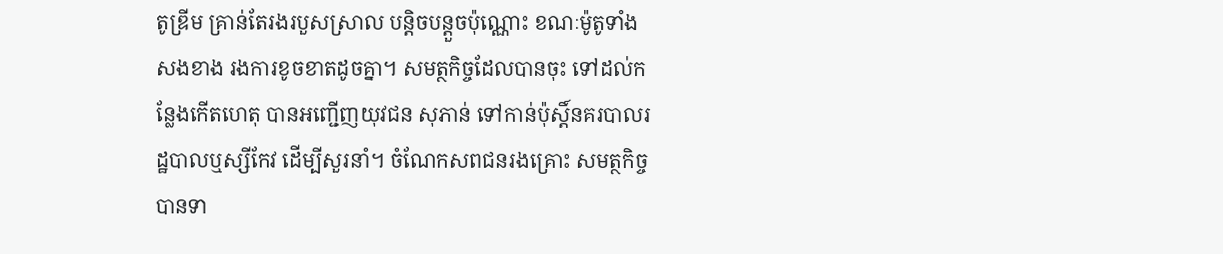តូឌ្រីម គ្រាន់តែរងរបួសស្រាល បន្តិចបន្តួចប៉ុណ្ណោះ ខណៈម៉ូតូទាំងសងខាង រងការខូចខាតដូចគ្នា។ សមត្ថកិច្ចដែលបានចុះ ទៅដល់កន្លែងកើតហេតុ បានអញ្ជើញយុវជន សុភាន់ ទៅកាន់ប៉ុស្តិ៍នគរបាលរដ្ឋបាលឬស្សីកែវ ដើម្បីសួរនាំ។ ចំណែកសពជនរងគ្រោះ សមត្ថកិច្ចបានទា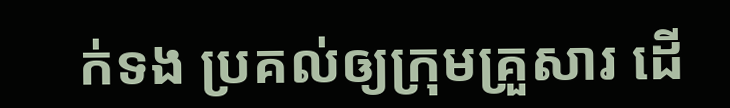ក់ទង ប្រគល់ឲ្យក្រុមគ្រួសារ ដើ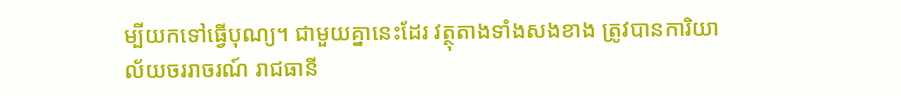ម្បីយកទៅធ្វើបុណ្យ។ ជាមួយគ្នានេះដែរ វត្ថុតាងទាំងសងខាង ត្រូវបានការិយាល័យចររាចរណ៍ រាជធានី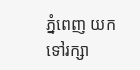ភ្នំពេញ យកទៅរក្សា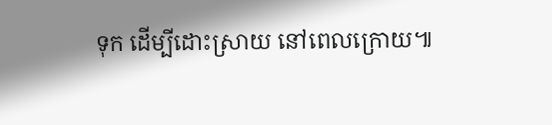ទុក ដើម្បីដោះស្រាយ នៅពេលក្រោយ៕